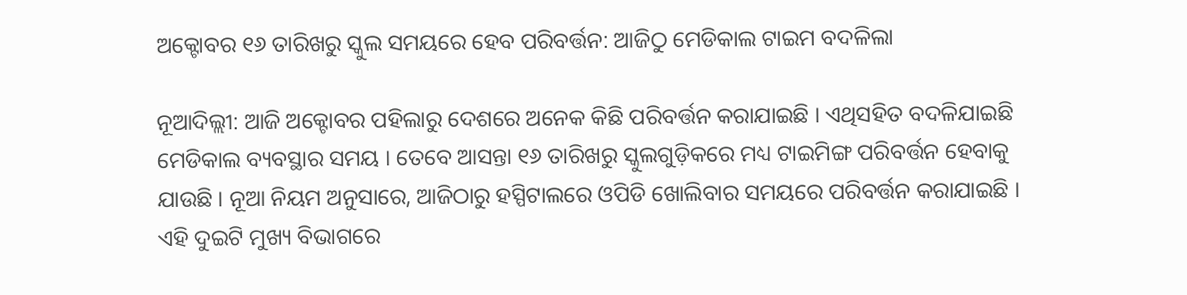ଅକ୍ଟୋବର ୧୬ ତାରିଖରୁ ସ୍କୁଲ ସମୟରେ ହେବ ପରିବର୍ତ୍ତନ: ଆଜିଠୁ ମେଡିକାଲ ଟାଇମ ବଦଳିଲା

ନୂଆଦିଲ୍ଲୀ: ଆଜି ଅକ୍ଟୋବର ପହିଲାରୁ ଦେଶରେ ଅନେକ କିଛି ପରିବର୍ତ୍ତନ କରାଯାଇଛି । ଏଥିସହିତ ବଦଳିଯାଇଛି ମେଡିକାଲ ବ୍ୟବସ୍ଥାର ସମୟ । ତେବେ ଆସନ୍ତା ୧୬ ତାରିଖରୁ ସ୍କୁଲଗୁଡ଼ିକରେ ମଧ୍ୟ ଟାଇମିଙ୍ଗ ପରିବର୍ତ୍ତନ ହେବାକୁ ଯାଉଛି । ନୂଆ ନିୟମ ଅନୁସାରେ, ଆଜିଠାରୁ ହସ୍ପିଟାଲରେ ଓପିଡି ଖୋଲିବାର ସମୟରେ ପରିବର୍ତ୍ତନ କରାଯାଇଛି । ଏହି ଦୁଇଟି ମୁଖ୍ୟ ବିଭାଗରେ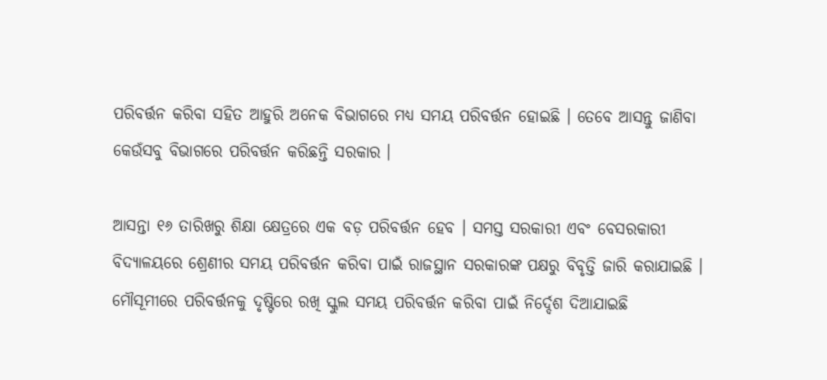ପରିବର୍ତ୍ତନ କରିବା ସହିତ ଆହୁରି ଅନେକ ବିଭାଗରେ ମଧ୍ୟ ସମୟ ପରିବର୍ତ୍ତନ ହୋଇଛି । ତେବେ ଆସନ୍ତୁ ଜାଣିବା କେଉଁସବୁ ବିଭାଗରେ ପରିବର୍ତ୍ତନ କରିଛନ୍ତି ସରକାର ।

ଆସନ୍ତା ୧୬ ତାରିଖରୁ ଶିକ୍ଷା କ୍ଷେତ୍ରରେ ଏକ ବଡ଼ ପରିବର୍ତ୍ତନ ହେବ । ସମସ୍ତ ସରକାରୀ ଏବଂ ବେସରକାରୀ ବିଦ୍ୟାଳୟରେ ଶ୍ରେଣୀର ସମୟ ପରିବର୍ତ୍ତନ କରିବା ପାଇଁ ରାଜସ୍ଥାନ ସରକାରଙ୍କ ପକ୍ଷରୁ ବିବୃତ୍ତି ଜାରି କରାଯାଇଛି । ମୌସୂମୀରେ ପରିବର୍ତ୍ତନକୁ ଦୃଷ୍ଟିରେ ରଖି ସ୍କୁଲ ସମୟ ପରିବର୍ତ୍ତନ କରିବା ପାଇଁ ନିର୍ଦ୍ଦେଶ ଦିଆଯାଇଛି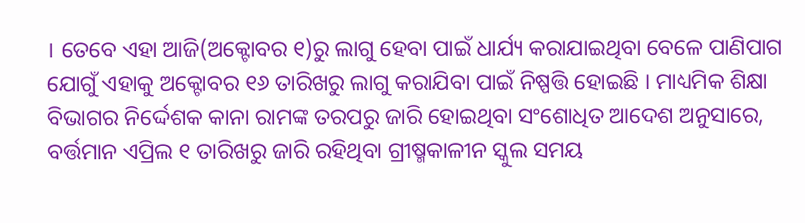। ତେବେ ଏହା ଆଜି(ଅକ୍ଟୋବର ୧)ରୁ ଲାଗୁ ହେବା ପାଇଁ ଧାର୍ଯ୍ୟ କରାଯାଇଥିବା ବେଳେ ପାଣିପାଗ ଯୋଗୁଁ ଏହାକୁ ଅକ୍ଟୋବର ୧୬ ତାରିଖରୁ ଲାଗୁ କରାଯିବା ପାଇଁ ନିଷ୍ପତ୍ତି ହୋଇଛି । ମାଧ୍ୟମିକ ଶିକ୍ଷା ବିଭାଗର ନିର୍ଦ୍ଦେଶକ କାନା ରାମଙ୍କ ତରପରୁ ଜାରି ହୋଇଥିବା ସଂଶୋଧିତ ଆଦେଶ ଅନୁସାରେ, ବର୍ତ୍ତମାନ ଏପ୍ରିଲ ୧ ତାରିଖରୁ ଜାରି ରହିଥିବା ଗ୍ରୀଷ୍ମକାଳୀନ ସ୍କୁଲ ସମୟ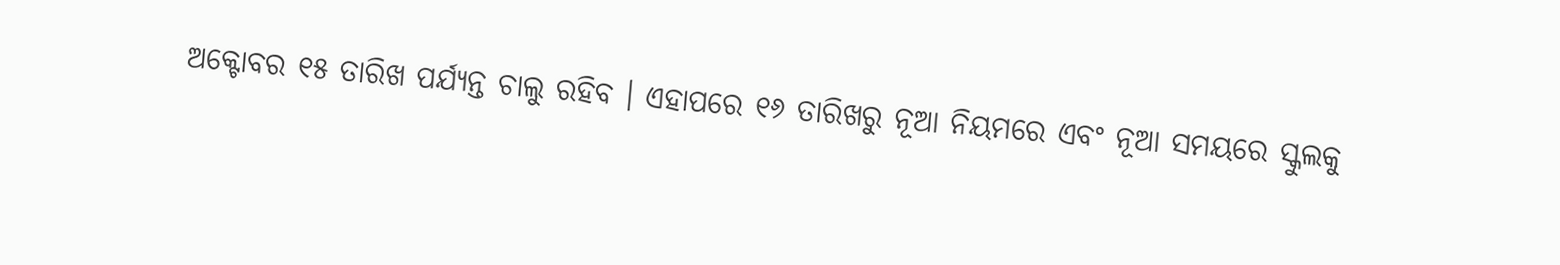ଅକ୍ଟୋବର ୧୫ ତାରିଖ ପର୍ଯ୍ୟନ୍ତ ଚାଲୁ ରହିବ । ଏହାପରେ ୧୬ ତାରିଖରୁ ନୂଆ ନିୟମରେ ଏବଂ ନୂଆ ସମୟରେ ସ୍କୁଲକୁ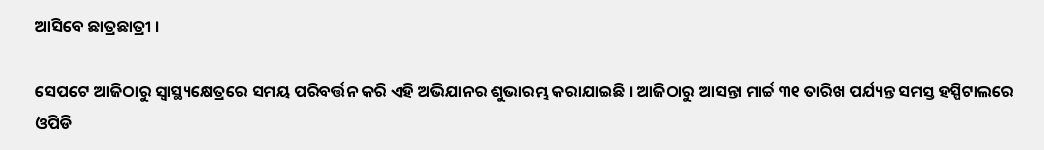ଆସିବେ ଛାତ୍ରଛାତ୍ରୀ ।

ସେପଟେ ଆଜିଠାରୁ ସ୍ୱାସ୍ଥ୍ୟକ୍ଷେତ୍ରରେ ସମୟ ପରିବର୍ତ୍ତନ କରି ଏହି ଅଭିଯାନର ଶୁଭାରମ୍ଭ କରାଯାଇଛି । ଆଜିଠାରୁ ଆସନ୍ତା ମାର୍ଚ୍ଚ ୩୧ ତାରିଖ ପର୍ଯ୍ୟନ୍ତ ସମସ୍ତ ହସ୍ପିଟାଲରେ ଓପିଡି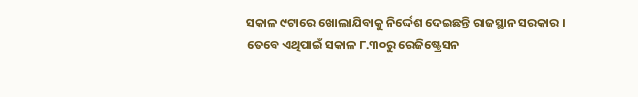ସକାଳ ୯ଟାରେ ଖୋଲାଯିବାକୁ ନିର୍ଦ୍ଦେଶ ଦେଇଛନ୍ତି ରାଜସ୍ଥାନ ସରକାର । ତେବେ ଏଥିପାଇଁ ସକାଳ ୮.୩୦ରୁ ରେଜିଷ୍ଟ୍ରେସନ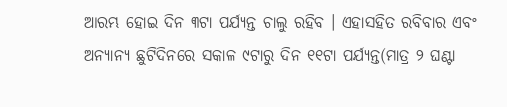ଆରମ୍ଭ ହୋଇ ଦିନ ୩ଟା ପର୍ଯ୍ୟନ୍ତ ଚାଲୁ ରହିବ । ଏହାସହିତ ରବିବାର ଏବଂ ଅନ୍ୟାନ୍ୟ ଛୁଟିଦିନରେ ସକାଳ ୯ଟାରୁ ଦିନ ୧୧ଟା ପର୍ଯ୍ୟନ୍ତ(ମାତ୍ର ୨ ଘଣ୍ଟା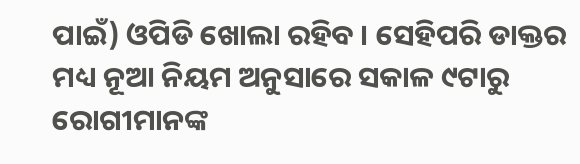ପାଇଁ) ଓପିଡି ଖୋଲା ରହିବ । ସେହିପରି ଡାକ୍ତର ମଧ୍ୟ ନୂଆ ନିୟମ ଅନୁସାରେ ସକାଳ ୯ଟାରୁ ରୋଗୀମାନଙ୍କ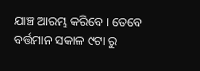ଯାଞ୍ଚ ଆରମ୍ଭ କରିବେ । ତେବେ ବର୍ତ୍ତମାନ ସକାଳ ୯ଟା ରୁ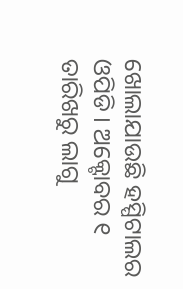ଖୋଲାଯାଉଛି ହସ୍ପିଟାଲର ଓପିଡି । ଅକ୍ଟୋବର ୧ ତାରିଖରୁ ଲାଗୁ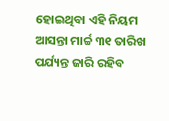ହୋଇଥିବା ଏହି ନିୟମ ଆସନ୍ତା ମାର୍ଚ୍ଚ ୩୧ ତାରିଖ ପର୍ଯ୍ୟନ୍ତ ଜାରି ରହିବ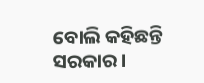ବୋଲି କହିଛନ୍ତି ସରକାର ।